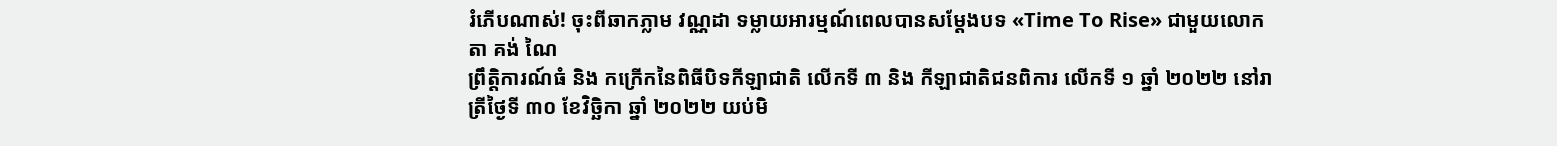រំភើបណាស់! ចុះពីឆាកភ្លាម វណ្ណដា ទម្លាយអារម្មណ៍ពេលបានសម្ដែងបទ «Time To Rise» ជាមួយលោកតា គង់ ណៃ
ព្រឹត្តិការណ៍ធំ និង កក្រើកនៃពិធីបិទកីឡាជាតិ លើកទី ៣ និង កីឡាជាតិជនពិការ លើកទី ១ ឆ្នាំ ២០២២ នៅរាត្រីថ្ងៃទី ៣០ ខែវិច្ឆិកា ឆ្នាំ ២០២២ យប់មិ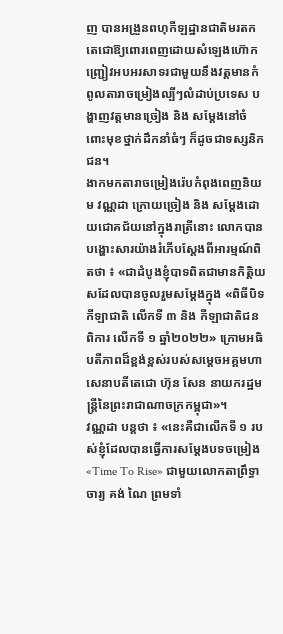ញ បានអង្រួនពហុកីឡដ្ឋានជាតិមរតកតេជោឱ្យពោរពេញដោយសំឡេងហ៊ោកញ្ជ្រៀវអបអរសាទរជាមួយនឹងវត្តមានកំពូលតារាចម្រៀងល្បីៗលំដាប់ប្រទេស បង្ហាញវត្តមានច្រៀង និង សម្ដែងនៅចំពោះមុខថ្នាក់ដឹកនាំធំៗ ក៏ដូចជាទស្សនិកជន។
ងាកមកតារាចម្រៀងរ៉េបកំពុងពេញនិយម វណ្ណដា ក្រោយច្រៀង និង សម្ដែងដោយជោគជ័យនៅក្នុងរាត្រីនោះ លោកបានបង្ហោះសារយ៉ាងរំភើបស្ដែងពីអារម្មណ៍ពិតថា ៖ «ជាដំបូងខ្ញុំបាទពិតជាមានកិត្ដិយសដែលបានចូលរួមសម្ដែងក្នុង «ពិធីបិទកីឡាជាតិ លើកទី ៣ និង កីឡាជាតិជនពិការ លើកទី ១ ឆ្នាំ២០២២» ក្រោមអធិបតីភាពដ៏ខ្ពង់ខ្ពស់របស់សម្ដេចអគ្គមហាសេនាបតីតេជោ ហ៊ុន សែន នាយករដ្ឋមន្ដ្រីនៃព្រះរាជាណាចក្រកម្ពុជា»។
វណ្ណដា បន្តថា ៖ «នេះគឺជាលើកទី ១ របស់ខ្ញុំដែលបានធ្វើការសម្ដែងបទចម្រៀង «Time To Rise» ជាមួយលោកតាព្រឹទ្ធាចារ្យ គង់ ណៃ ព្រមទាំ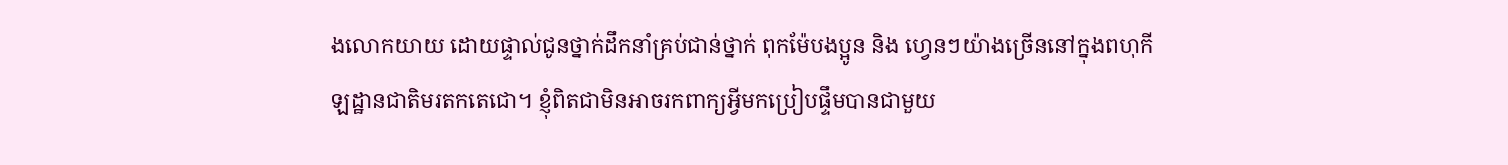ងលោកយាយ ដោយផ្ទាល់ជូនថ្នាក់ដឹកនាំគ្រប់ជាន់ថ្នាក់ ពុកម៉ែបងប្អូន និង ហ្វេនៗយ៉ាងច្រើននៅក្នុងពហុកីឡដ្ឋានជាតិមរតកតេជោ។ ខ្ញុំពិតជាមិនអាចរកពាក្យអ្វីមកប្រៀបផ្ទឹមបានជាមួយ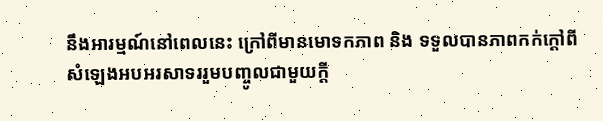នឹងអារម្មណ៍នៅពេលនេះ ក្រៅពីមានមោទកភាព និង ទទួលបានភាពកក់ក្តៅពីសំឡេងអបអរសាទររួមបញ្ចូលជាមួយក្តី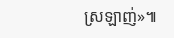ស្រឡាញ់»៕